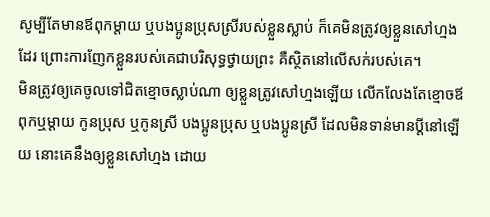សូម្បីតែមានឪពុកម្តាយ ឬបងប្អូនប្រុសស្រីរបស់ខ្លួនស្លាប់ ក៏គេមិនត្រូវឲ្យខ្លួនសៅហ្មងដែរ ព្រោះការញែកខ្លួនរបស់គេជាបរិសុទ្ធថ្វាយព្រះ គឺស្ថិតនៅលើសក់របស់គេ។
មិនត្រូវឲ្យគេចូលទៅជិតខ្មោចស្លាប់ណា ឲ្យខ្លួនត្រូវសៅហ្មងឡើយ លើកលែងតែខ្មោចឪពុកឬម្តាយ កូនប្រុស ឬកូនស្រី បងប្អូនប្រុស ឬបងប្អូនស្រី ដែលមិនទាន់មានប្តីនៅឡើយ នោះគេនឹងឲ្យខ្លួនសៅហ្មង ដោយ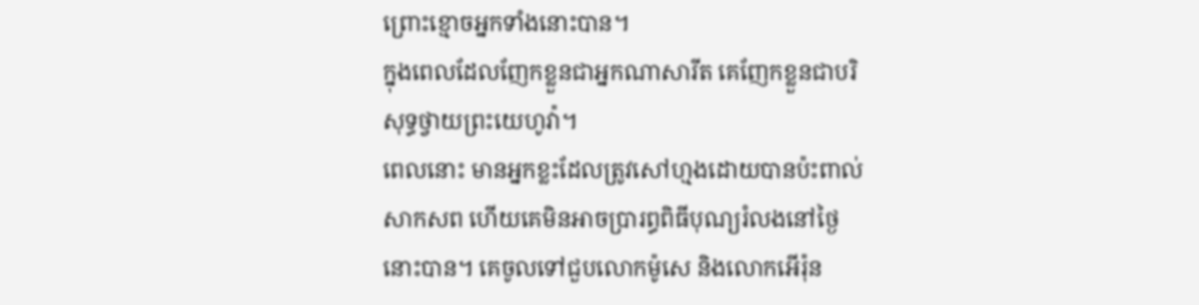ព្រោះខ្មោចអ្នកទាំងនោះបាន។
ក្នុងពេលដែលញែកខ្លួនជាអ្នកណាសារីត គេញែកខ្លួនជាបរិសុទ្ធថ្វាយព្រះយេហូវ៉ា។
ពេលនោះ មានអ្នកខ្លះដែលត្រូវសៅហ្មងដោយបានប៉ះពាល់សាកសព ហើយគេមិនអាចប្រារព្ធពិធីបុណ្យរំលងនៅថ្ងៃនោះបាន។ គេចូលទៅជួបលោកម៉ូសេ និងលោកអើរ៉ុន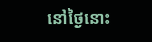នៅថ្ងៃនោះ